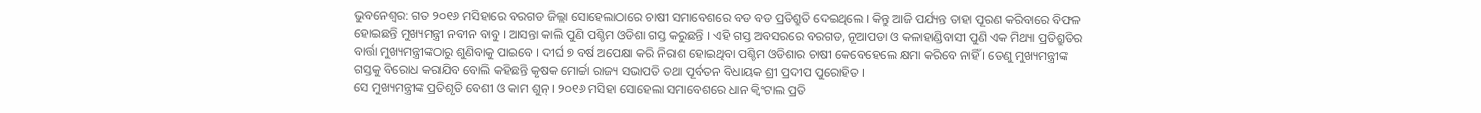ଭୁବନେଶ୍ୱର: ଗତ ୨୦୧୬ ମସିହାରେ ବରଗଡ ଜିଲ୍ଲା ସୋହେଲାଠାରେ ଚାଷୀ ସମାବେଶରେ ବଡ ବଡ ପ୍ରତିଶ୍ରୁତି ଦେଇଥିଲେ । କିନ୍ତୁ ଆଜି ପର୍ଯ୍ୟନ୍ତ ତାହା ପୂରଣ କରିବାରେ ବିଫଳ ହୋଇଛନ୍ତି ମୁଖ୍ୟମନ୍ତ୍ରୀ ନବୀନ ବାବୁ । ଆସନ୍ତା କାଲି ପୁଣି ପଶ୍ଚିମ ଓଡିଶା ଗସ୍ତ କରୁଛନ୍ତି । ଏହି ଗସ୍ତ ଅବସରରେ ବରଗଡ, ନୂଆପଡା ଓ କଳାହାଣ୍ଡିବାସୀ ପୁଣି ଏକ ମିଥ୍ୟା ପ୍ରତିଶ୍ରୁତିର ବାର୍ତ୍ତା ମୁଖ୍ୟମନ୍ତ୍ରୀଙ୍କଠାରୁ ଶୁଣିବାକୁ ପାଇବେ । ଦୀର୍ଘ ୭ ବର୍ଷ ଅପେକ୍ଷା କରି ନିରାଶ ହୋଇଥିବା ପଶ୍ଚିମ ଓଡିଶାର ଚାଷୀ କେବେହେଲେ କ୍ଷମା କରିବେ ନାହିଁ । ତେଣୁ ମୁଖ୍ୟମନ୍ତ୍ରୀଙ୍କ ଗସ୍ତକୁ ବିରୋଧ କରାଯିବ ବୋଲି କହିଛନ୍ତି କୃଷକ ମୋର୍ଚ୍ଚା ରାଜ୍ୟ ସଭାପତି ତଥା ପୂର୍ବତନ ବିଧାୟକ ଶ୍ରୀ ପ୍ରଦୀପ ପୁରୋହିତ ।
ସେ ମୁଖ୍ୟମନ୍ତ୍ରୀଙ୍କ ପ୍ରତିଶୃତି ବେଶୀ ଓ କାମ ଶୁନ୍ । ୨୦୧୬ ମସିହା ସୋହେଲା ସମାବେଶରେ ଧାନ କ୍ୱିଂଟାଲ ପ୍ରତି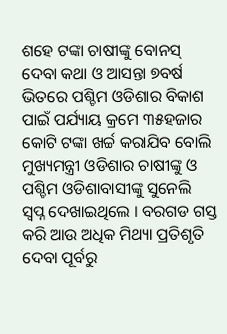ଶହେ ଟଙ୍କା ଚାଷୀଙ୍କୁ ବୋନସ୍ ଦେବା କଥା ଓ ଆସନ୍ତା ୭ବର୍ଷ ଭିତରେ ପଶ୍ଚିମ ଓଡିଶାର ବିକାଶ ପାଇଁ ପର୍ଯ୍ୟାୟ କ୍ରମେ ୩୫ହଜାର କୋଟି ଟଙ୍କା ଖର୍ଚ୍ଚ କରାଯିବ ବୋଲି ମୁଖ୍ୟମନ୍ତ୍ରୀ ଓଡିଶାର ଚାଷୀଙ୍କୁ ଓ ପଶ୍ଚିମ ଓଡିଶାବାସୀଙ୍କୁ ସୁନେଲି ସ୍ୱପ୍ନ ଦେଖାଇଥିଲେ । ବରଗଡ ଗସ୍ତ କରି ଆଉ ଅଧିକ ମିଥ୍ୟା ପ୍ରତିଶୃତି ଦେବା ପୂର୍ବରୁ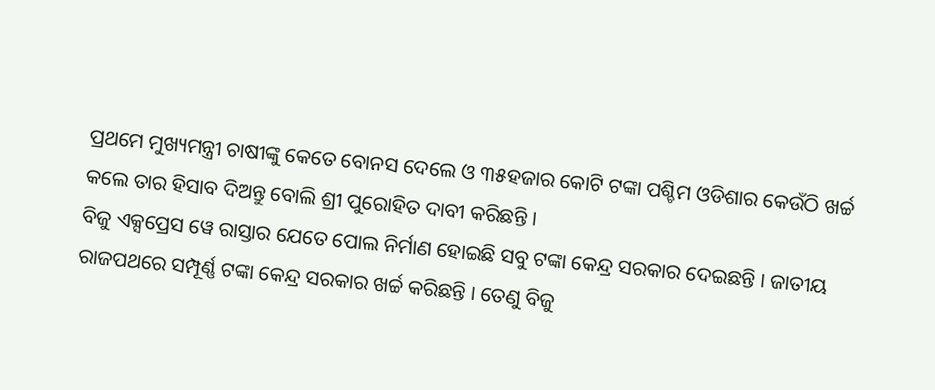ପ୍ରଥମେ ମୁଖ୍ୟମନ୍ତ୍ରୀ ଚାଷୀଙ୍କୁ କେତେ ବୋନସ ଦେଲେ ଓ ୩୫ହଜାର କୋଟି ଟଙ୍କା ପଶ୍ଚିମ ଓଡିଶାର କେଉଁଠି ଖର୍ଚ୍ଚ କଲେ ତାର ହିସାବ ଦିଅନ୍ତୁ ବୋଲି ଶ୍ରୀ ପୁରୋହିତ ଦାବୀ କରିଛନ୍ତି ।
ବିଜୁ ଏକ୍ସପ୍ରେସ ୱେ ରାସ୍ତାର ଯେତେ ପୋଲ ନିର୍ମାଣ ହୋଇଛି ସବୁ ଟଙ୍କା କେନ୍ଦ୍ର ସରକାର ଦେଇଛନ୍ତି । ଜାତୀୟ ରାଜପଥରେ ସମ୍ପୂର୍ଣ୍ଣ ଟଙ୍କା କେନ୍ଦ୍ର ସରକାର ଖର୍ଚ୍ଚ କରିଛନ୍ତି । ତେଣୁ ବିଜୁ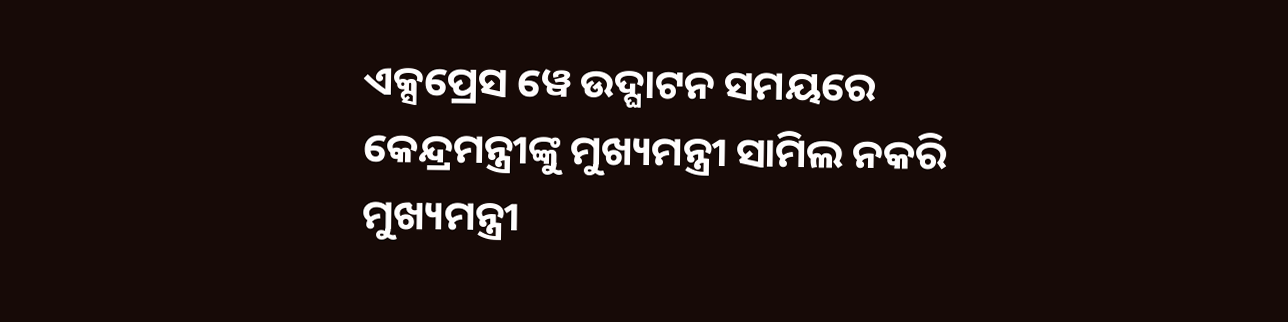ଏକ୍ସପ୍ରେସ ୱେ ଉଦ୍ଘାଟନ ସମୟରେ କେନ୍ଦ୍ରମନ୍ତ୍ରୀଙ୍କୁ ମୁଖ୍ୟମନ୍ତ୍ରୀ ସାମିଲ ନକରି ମୁଖ୍ୟମନ୍ତ୍ରୀ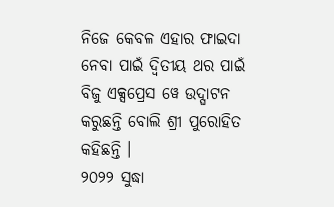ନିଜେ କେବଳ ଏହାର ଫାଇଦା ନେବା ପାଇଁ ଦ୍ୱିତୀୟ ଥର ପାଇଁ ବିଜୁ ଏକ୍ସପ୍ରେସ ୱେ ଉଦ୍ଘାଟନ କରୁଛନ୍ତି ବୋଲି ଶ୍ରୀ ପୁରୋହିତ କହିଛନ୍ତି ।
୨୦୨୨ ସୁଦ୍ଧା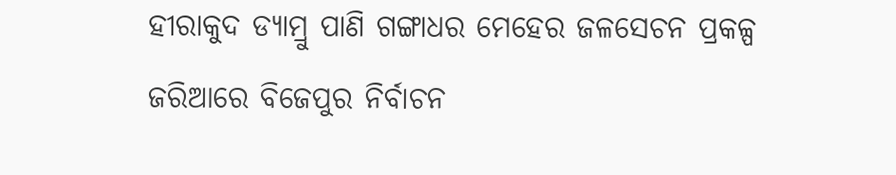ହୀରାକୁଦ ଡ୍ୟାମ୍ରୁ ପାଣି ଗଙ୍ଗାଧର ମେହେର ଜଳସେଚନ ପ୍ରକଳ୍ପ ଜରିଆରେ ବିଜେପୁର ନିର୍ବାଚନ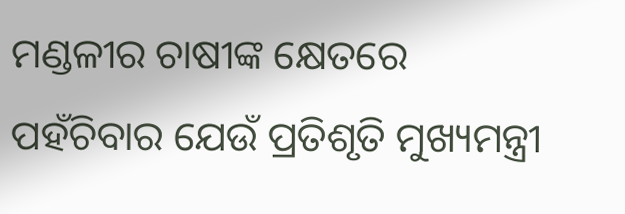ମଣ୍ଡଳୀର ଚାଷୀଙ୍କ କ୍ଷେତରେ ପହଁଚିବାର ଯେଉଁ ପ୍ରତିଶୃତି ମୁଖ୍ୟମନ୍ତ୍ରୀ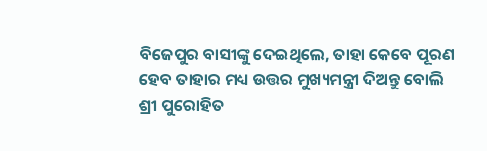ବିଜେପୁର ବାସୀଙ୍କୁ ଦେଇଥିଲେ, ତାହା କେବେ ପୂରଣ ହେବ ତାହାର ମଧ୍ୟ ଉତ୍ତର ମୁଖ୍ୟମନ୍ତ୍ରୀ ଦିଅନ୍ତୁ ବୋଲି ଶ୍ରୀ ପୁରୋହିତ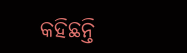କହିଛନ୍ତି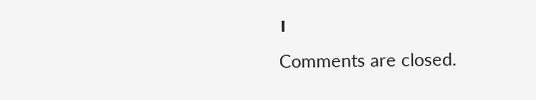।
Comments are closed.